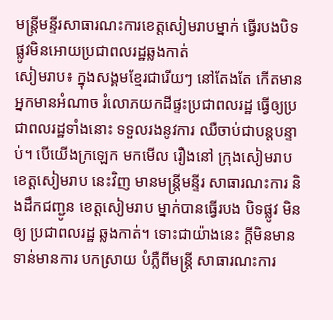មន្ត្រីមន្ទីរសាធារណះការខេត្តសៀមរាបម្នាក់ ធ្វើរបងបិទផ្លូវមិនអោយប្រជាពលរដ្ឋឆ្លងកាត់
សៀមរាប៖ ក្នុងសង្គមខ្មែរជារើយៗ នៅតែងតែ កើតមាន អ្នកមានអំណាច រំលោភយកដីផ្ទះប្រជាពលរដ្ឋ ធ្វើឲ្យប្រជាពលរដ្ឋទាំងនោះ ទទួលរងនូវការ ឈឺចាប់ជាបន្តបន្ទាប់។ បើយើងក្រឡេក មកមើល រឿងនៅ ក្រុងសៀមរាប ខេត្តសៀមរាប នេះវិញ មានមន្ត្រីមន្ទីរ សាធារណះការ និងដឹកជញ្ជូន ខេត្តសៀមរាប ម្នាក់បានធ្វើរបង បិទផ្លូវ មិនឲ្យ ប្រជាពលរដ្ឋ ឆ្លងកាត់។ ទោះជាយ៉ាងនេះ ក្ដីមិនមាន ទាន់មានការ បកស្រាយ បំភ្លឺពីមន្ត្រី សាធារណះការ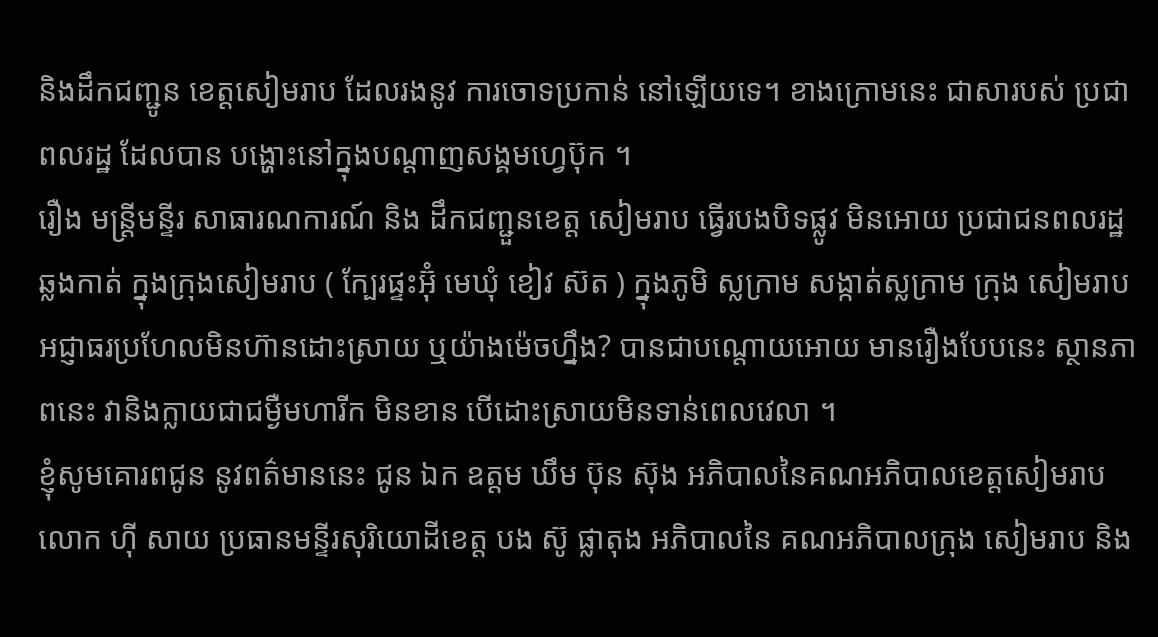និងដឹកជញ្ជូន ខេត្តសៀមរាប ដែលរងនូវ ការចោទប្រកាន់ នៅឡើយទេ។ ខាងក្រោមនេះ ជាសារបស់ ប្រជាពលរដ្ឋ ដែលបាន បង្ហោះនៅក្នុងបណ្ដាញសង្គមហ្វេប៊ុក ។
រឿង មន្រ្តីមន្ទីរ សាធារណការណ៍ និង ដឹកជញ្ជួនខេត្ត សៀមរាប ធ្វើរបងបិទផ្លូវ មិនអោយ ប្រជាជនពលរដ្ឋឆ្លងកាត់ ក្នុងក្រុងសៀមរាប ( ក្បែរផ្ទះអ៊ុំ មេឃុំ ខៀវ ស៊ត ) ក្នុងភូមិ ស្លក្រាម សង្កាត់ស្លក្រាម ក្រុង សៀមរាប អជ្ញាធរប្រហែលមិនហ៊ានដោះស្រាយ ឬយ៉ាងម៉េចហ្នឹង? បានជាបណ្តោយអោយ មានរឿងបែបនេះ ស្ថានភាពនេះ វានិងក្លាយជាជម្ងឺមហារីក មិនខាន បើដោះស្រាយមិនទាន់ពេលវេលា ។
ខ្ញុំសូមគោរពជូន នូវពត៌មាននេះ ជូន ឯក ឧត្តម ឃឹម ប៊ុន ស៊ុង អភិបាលនៃគណអភិបាលខេត្តសៀមរាប លោក ហ៊ី សាយ ប្រធានមន្ទីរសុរិយោដីខេត្ត បង ស៊ូ ផ្លាតុង អភិបាលនៃ គណអភិបាលក្រុង សៀមរាប និង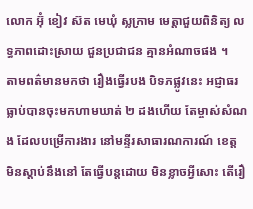លោក អ៊ុំ ខៀវ ស៊ត មេឃុំ ស្លក្រាម មេត្តាជួយពិនិត្យ លទ្ធភាពដោះស្រាយ ជួនប្រជាជន គ្មានអំណាចផង ។
តាមពត៌មានមកថា រឿងធ្វើរបង បិទភផ្លូវនេះ អជ្ញាធរធ្លាប់បានចុះមកហាមឃាត់ ២ ដងហើយ តែម្ចាស់សំណង ដែលបម្រើការងារ នៅមន្ទីរសាធារណការណ៍ ខេត្ត មិនស្តាប់នឹងនៅ តែធ្វើបន្តដោយ មិនខ្លាចអ្វីសោះ តើរឿ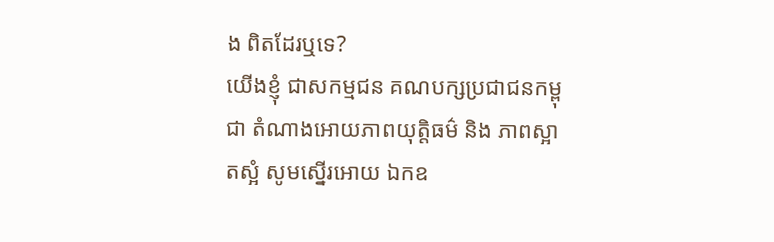ង ពិតដែរឬទេ?
យើងខ្ញុំ ជាសកម្មជន គណបក្សប្រជាជនកម្ពុជា តំណាងអោយភាពយុត្តិធម៌ និង ភាពស្អាតស្អំ សូមស្នើរអោយ ឯកឧ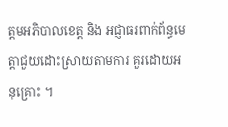ត្តមអភិបាលខេត្ត និង អជ្ញាធរពាក់ព័ន្ធមេត្តាជួយដោះស្រាយតាមការ គួរដោយអនុគ្រោះ ។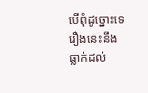បើពុំដូច្នោះទេ រឿងនេះនឹង ធ្លាក់ដល់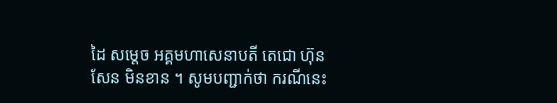ដៃ សម្តេច អគ្គមហាសេនាបតី តេជោ ហ៊ុន សែន មិនខាន ។ សូមបញ្ជាក់ថា ករណីនេះ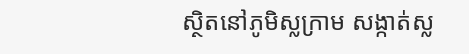ស្ថិតនៅភូមិស្លក្រាម សង្កាត់ស្ល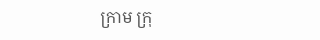ក្រាម ក្រុ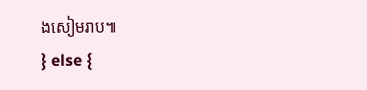ងសៀមរាប៕
} else {